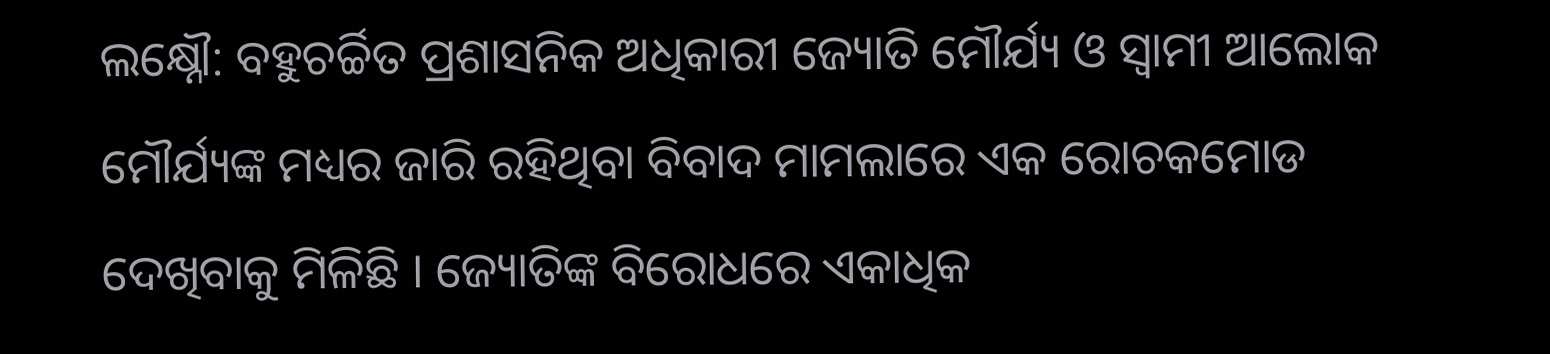ଲକ୍ଷ୍ନୌ: ବହୁଚର୍ଚ୍ଚିତ ପ୍ରଶାସନିକ ଅଧିକାରୀ ଜ୍ୟୋତି ମୌର୍ଯ୍ୟ ଓ ସ୍ବାମୀ ଆଲୋକ ମୌର୍ଯ୍ୟଙ୍କ ମଧ୍ୟର ଜାରି ରହିଥିବା ବିବାଦ ମାମଲାରେ ଏକ ରୋଚକମୋଡ ଦେଖିବାକୁ ମିଳିଛି । ଜ୍ୟୋତିଙ୍କ ବିରୋଧରେ ଏକାଧିକ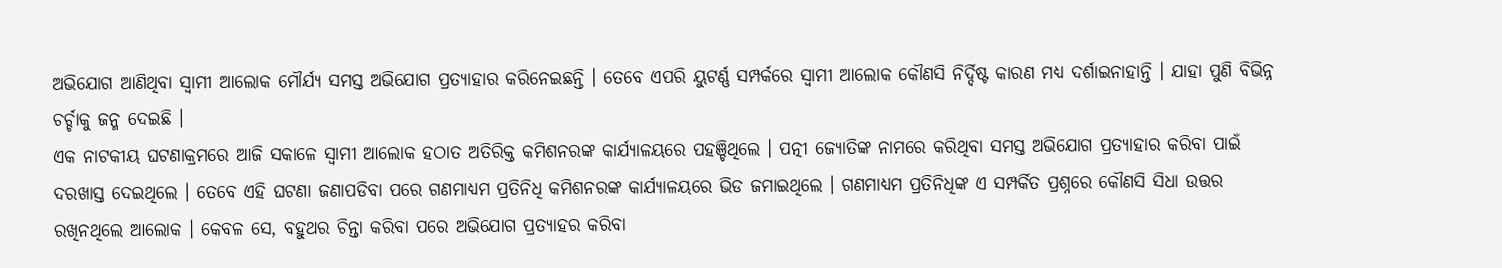ଅଭିଯୋଗ ଆଣିଥିବା ସ୍ବାମୀ ଆଲୋକ ମୌର୍ଯ୍ୟ ସମସ୍ତ ଅଭିଯୋଗ ପ୍ରତ୍ୟାହାର କରିନେଇଛନ୍ତି । ତେବେ ଏପରି ୟୁଟର୍ଣ୍ଣ ସମ୍ପର୍କରେ ସ୍ବାମୀ ଆଲୋକ କୌଣସି ନିର୍ଦ୍ଦିଷ୍ଟ କାରଣ ମଧ୍ୟ ଦର୍ଶାଇନାହାନ୍ତି । ଯାହା ପୁଣି ବିଭିନ୍ନ ଚର୍ଚ୍ଚାକୁ ଜନ୍ମ ଦେଇଛି ।
ଏକ ନାଟକୀୟ ଘଟଣାକ୍ରମରେ ଆଜି ସକାଳେ ସ୍ବାମୀ ଆଲୋକ ହଠାତ ଅତିରିକ୍ତ କମିଶନରଙ୍କ କାର୍ଯ୍ୟାଳୟରେ ପହଞ୍ଚିଥିଲେ । ପତ୍ନୀ ଜ୍ଯୋତିଙ୍କ ନାମରେ କରିଥିବା ସମସ୍ତ ଅଭିଯୋଗ ପ୍ରତ୍ୟାହାର କରିବା ପାଇଁ ଦରଖାସ୍ତ ଦେଇଥିଲେ । ତେବେ ଏହି ଘଟଣା ଜଣାପଡିବା ପରେ ଗଣମାଧ୍ୟମ ପ୍ରତିନିଧି କମିଶନରଙ୍କ କାର୍ଯ୍ୟାଳୟରେ ଭିଡ ଜମାଇଥିଲେ । ଗଣମାଧ୍ୟମ ପ୍ରତିନିଧିଙ୍କ ଏ ସମ୍ପର୍କିତ ପ୍ରଶ୍ନରେ କୌଣସି ସିଧା ଉତ୍ତର ରଖିନଥିଲେ ଆଲୋକ । କେବଳ ସେ, ବହୁଥର ଚିନ୍ତା କରିବା ପରେ ଅଭିଯୋଗ ପ୍ରତ୍ୟାହର କରିବା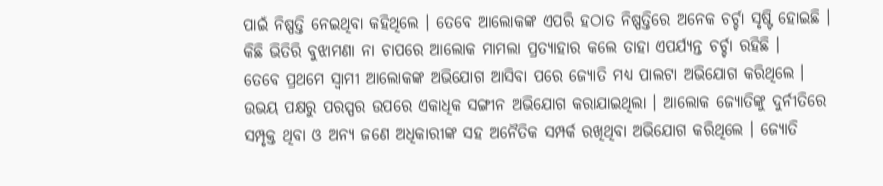ପାଇଁ ନିଷ୍ପତ୍ତି ନେଇଥିବା କହିଥିଲେ । ତେବେ ଆଲୋକଙ୍କ ଏପରି ହଠାତ ନିଷ୍ପତ୍ତିରେ ଅନେକ ଚର୍ଚ୍ଚା ସୃଷ୍ଟି ହୋଇଛି । କିଛି ଭିତିରି ବୁଝାମଣା ନା ଚାପରେ ଆଲୋକ ମାମଲା ପ୍ରତ୍ୟାହାର କଲେ ତାହା ଏପର୍ଯ୍ଯନ୍ତ ଚର୍ଚ୍ଚା ରହିଛି ।
ତେବେ ପ୍ରଥମେ ସ୍ବାମୀ ଆଲୋକଙ୍କ ଅଭିଯୋଗ ଆସିବା ପରେ ଜ୍ୟୋତି ମଧ୍ୟ ପାଲଟା ଅଭିଯୋଗ କରିଥିଲେ । ଉଭୟ ପକ୍ଷରୁ ପରସ୍ପର ଉପରେ ଏକାଧିକ ସଙ୍ଗୀନ ଅଭିଯୋଗ କରାଯାଇଥିଲା । ଆଲୋକ ଜ୍ୟୋତିଙ୍କୁ ଦୁର୍ନୀତିରେ ସମ୍ପୃକ୍ତ ଥିବା ଓ ଅନ୍ୟ ଜଣେ ଅଧିକାରୀଙ୍କ ସହ ଅନୈତିକ ସମ୍ପର୍କ ରଖିଥିବା ଅଭିଯୋଗ କରିଥିଲେ । ଜ୍ୟୋତି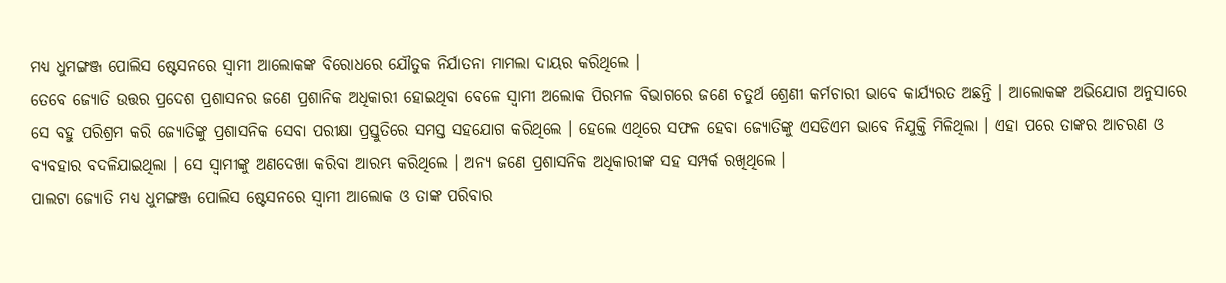ମଧ୍ୟ ଧୁମଙ୍ଗଞ୍ଜ ପୋଲିସ ଷ୍ଟେସନରେ ସ୍ବାମୀ ଆଲୋକଙ୍କ ବିରୋଧରେ ଯୌତୁକ ନିର୍ଯାତନା ମାମଲା ଦାୟର କରିଥିଲେ ।
ତେବେ ଜ୍ଯୋତି ଉତ୍ତର ପ୍ରଦେଶ ପ୍ରଶାସନର ଜଣେ ପ୍ରଶାନିକ ଅଧିକାରୀ ହୋଇଥିବା ବେଳେ ସ୍ବାମୀ ଅଲୋକ ପିରମଳ ବିଭାଗରେ ଜଣେ ଚତୁର୍ଥ ଶ୍ରେଣୀ କର୍ମଚାରୀ ଭାବେ କାର୍ଯ୍ୟରତ ଅଛନ୍ତି । ଆଲୋକଙ୍କ ଅଭିଯୋଗ ଅନୁସାରେ ସେ ବହୁ ପରିଶ୍ରମ କରି ଜ୍ୟୋତିଙ୍କୁ ପ୍ରଶାସନିକ ସେବା ପରୀକ୍ଷା ପ୍ରସ୍ତୁତିରେ ସମସ୍ତ ସହଯୋଗ କରିଥିଲେ । ହେଲେ ଏଥିରେ ସଫଳ ହେବା ଜ୍ୟୋତିଙ୍କୁ ଏସଡିଏମ ଭାବେ ନିଯୁକ୍ତି ମିଳିଥିଲା । ଏହା ପରେ ତାଙ୍କର ଆଚରଣ ଓ ବ୍ୟବହାର ବଦଳିଯାଇଥିଲା । ସେ ସ୍ବାମୀଙ୍କୁ ଅଣଦେଖା କରିବା ଆରମ୍ଭ କରିଥିଲେ । ଅନ୍ୟ ଜଣେ ପ୍ରଶାସନିକ ଅଧିକାରୀଙ୍କ ସହ ସମ୍ପର୍କ ରଖିଥିଲେ ।
ପାଲଟା ଜ୍ୟୋତି ମଧ୍ୟ ଧୁମଙ୍ଗଞ୍ଜ ପୋଲିସ ଷ୍ଟେସନରେ ସ୍ବାମୀ ଆଲୋକ ଓ ତାଙ୍କ ପରିବାର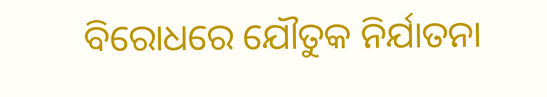ବିରୋଧରେ ଯୌତୁକ ନିର୍ଯାତନା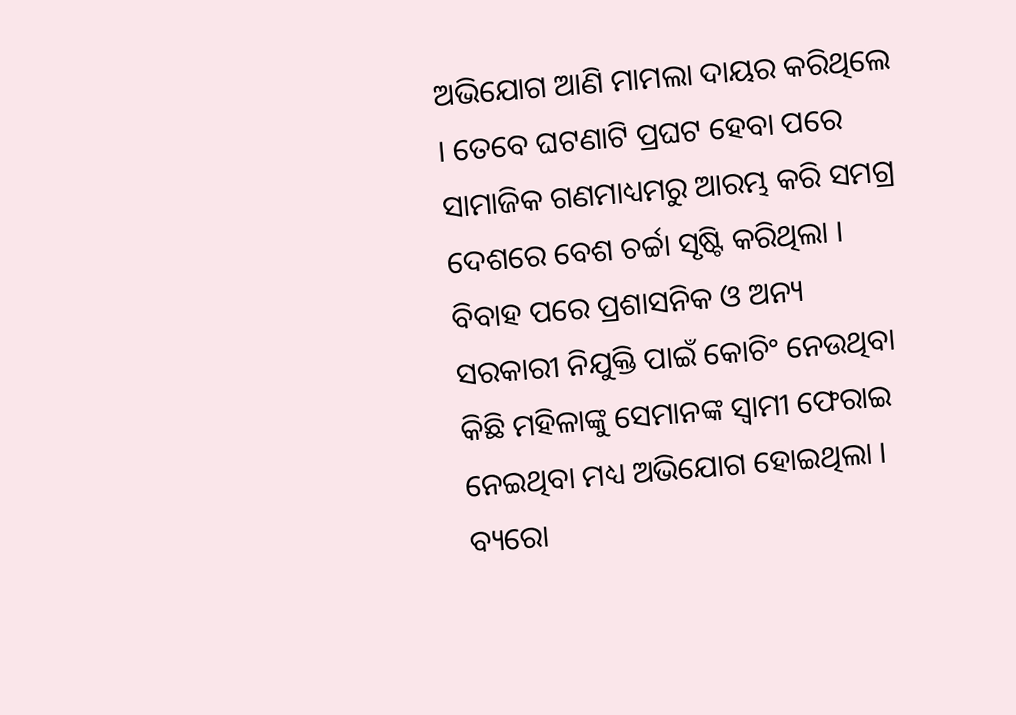ଅଭିଯୋଗ ଆଣି ମାମଲା ଦାୟର କରିଥିଲେ । ତେବେ ଘଟଣାଟି ପ୍ରଘଟ ହେବା ପରେ ସାମାଜିକ ଗଣମାଧ୍ୟମରୁ ଆରମ୍ଭ କରି ସମଗ୍ର ଦେଶରେ ବେଶ ଚର୍ଚ୍ଚା ସୃଷ୍ଟି କରିଥିଲା । ବିବାହ ପରେ ପ୍ରଶାସନିକ ଓ ଅନ୍ୟ ସରକାରୀ ନିଯୁକ୍ତି ପାଇଁ କୋଚିଂ ନେଉଥିବା କିଛି ମହିଳାଙ୍କୁ ସେମାନଙ୍କ ସ୍ବାମୀ ଫେରାଇ ନେଇଥିବା ମଧ୍ୟ ଅଭିଯୋଗ ହୋଇଥିଲା ।
ବ୍ୟରୋ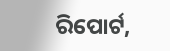ରିପୋର୍ଟ,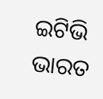ଇଟିଭି ଭାରତ